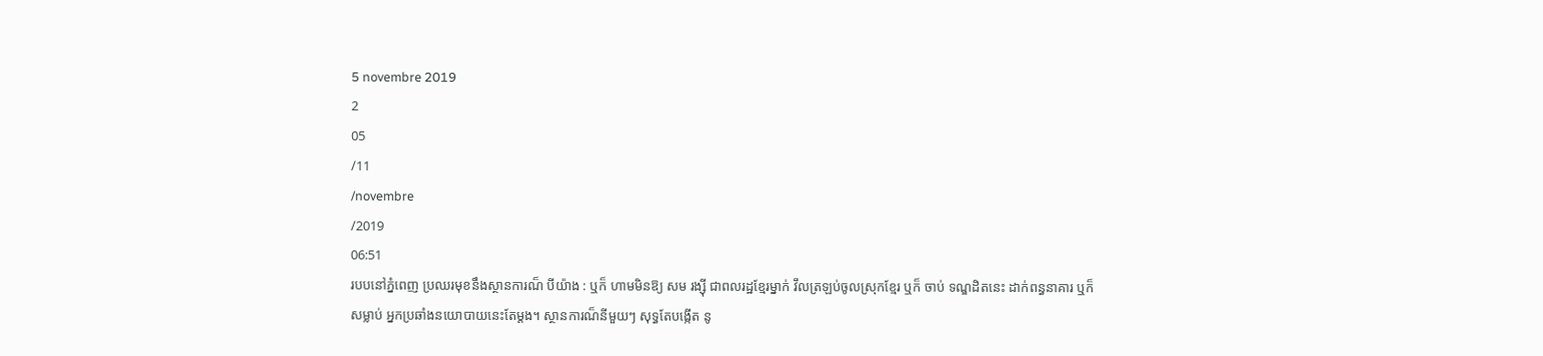5 novembre 2019
2
05
/11
/novembre
/2019
06:51
របបនៅភ្នំពេញ ប្រឈរមុខនឹងស្ថានការណ៏ បីយ៉ាង : ឬក៏ ហាមមិនឱ្យ សម រង្ស៊ី ជាពលរដ្ឋខ្មែរម្នាក់ វឹលត្រឡប់ចូលស្រុកខ្មែរ ឬក៏ ចាប់ ទណ្ឌដិតនេះ ដាក់ពន្ធនាគារ ឬក៏ សម្លាប់ អ្នកប្រឆាំងនយោបាយនេះតែម្តង។ ស្ថានការណ៏នីមួយៗ សុទ្ធតែបង្កើត នូ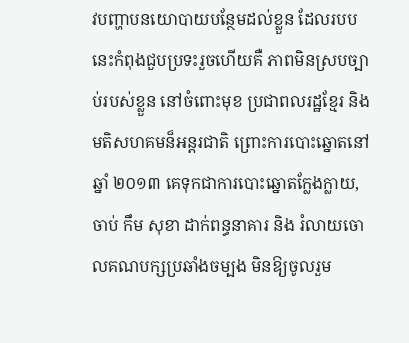វបញ្ហាបនយោបាយបន្ថែមដល់ខ្លួន ដែលរបបនេះកំពុងជួបប្រទះរួចហើយគឺ ភាពមិនស្របច្បាប់របស់ខ្លួន នៅចំពោះមុខ ប្រជាពលរដ្ឋខ្មែរ និង មតិសហគមន៏អន្តរជាតិ ព្រោះការបោះឆ្នោតនៅឆ្នាំ ២០១៣ គេទុកជាការបោះឆ្នោតក្លែងក្លាយ, ចាប់ កឹម សុខា ដាក់ពន្ធនាគារ និង រំលាយចោលគណបក្សប្រឆាំងចម្បង មិនឱ្យចូលរួម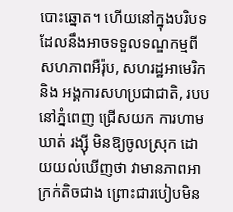បោះឆ្នោត។ ហើយនៅក្នុងបរិបទ ដែលនឹងអាចទទួលទណ្ឌកម្មពី សហភាពអឺរ៉ុប, សហរដ្ឋអាមេរិក និង អង្គការសហប្រជាជាតិ, របបនៅភ្នំពេញ ជ្រើសយក ការហាមឃាត់ រង្ស៊ី មិនឱ្យចូលស្រុក ដោយយល់ឃើញថា វាមានភាពអាក្រក់តិចជាង ព្រោះជារបៀបមិន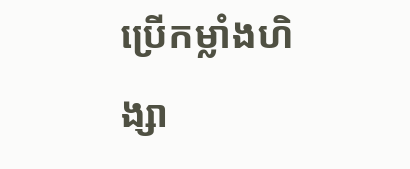ប្រើកម្លាំងហិង្សា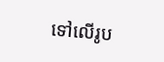ទៅលើរូប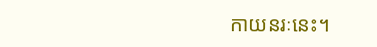កាយនរៈនេះ។